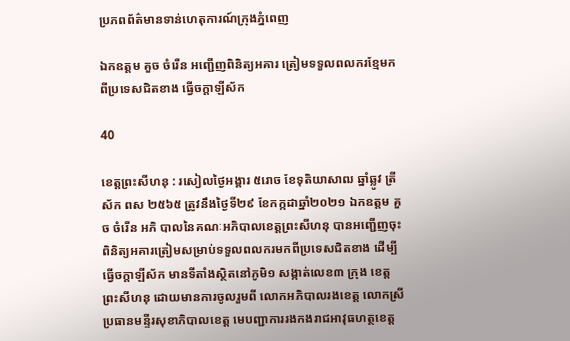ប្រភពព័ត៌មានទាន់ហេតុការណ៍ក្រុងភ្នំពេញ

ឯកឧត្តម គួច ចំរើន អញ្ជើញពិនិត្យអគារ ត្រៀមទទួលពលករខ្មែមក ពីប្រទេសជិតខាង ធ្វើចក្តាឡីស័ក

40

ខេត្តព្រះសីហនុ : រសៀលថ្ងៃអង្គារ ៥រោច ខែទុតិយាសាឍ ឆ្នាំឆ្លូវ ត្រីស័ក ពស ២៥៦៥ ត្រូវនឹងថ្ងៃទី២៩ ខែកក្កដាឆ្នាំ២០២១ ឯកឧត្តម គួច ចំរើន អភិ បាលនៃគណៈអភិបាលខេត្តព្រះសីហនុ បានអញ្ជើញចុះពិនិត្យអគារត្រៀមសម្រាប់ទទួលពលករមកពីប្រទេសជិតខាង ដើម្បីធ្វើចក្តាឡីស័ក មានទីតាំងស្ថិតនៅភូមិ១ សង្កាត់លេខ៣ ក្រុង ខេត្តព្រះសីហនុ ដោយមានការចូលរួមពី លោកអភិបាលរងខេត្ត លោកស្រីប្រធានមន្ទីរសុខាភិបាលខេត្ត មេបញ្ជាការរងកងរាជអាវុធហត្ថខេត្ត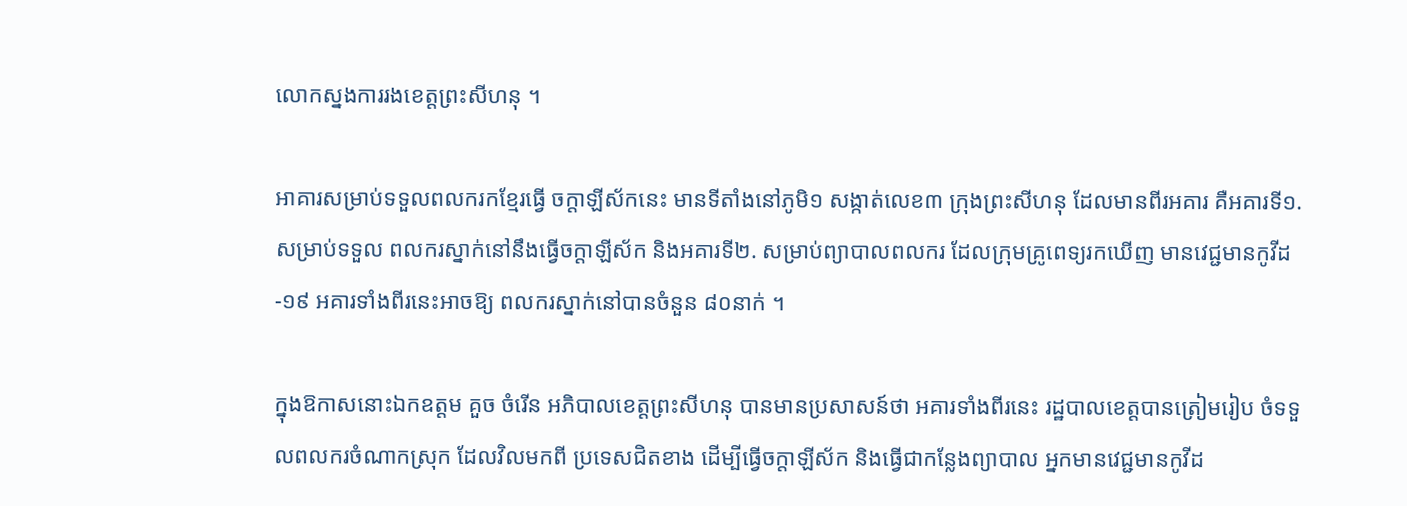លោកស្នងការរងខេត្តព្រះសីហនុ ។

អាគារសម្រាប់ទទួលពលករកខ្មែរធ្វើ ចក្តាឡីស័កនេះ មានទីតាំងនៅភូមិ១ សង្កាត់លេខ៣ ក្រុងព្រះសីហនុ ដែលមានពីរអគារ គឺអគារទី១.សម្រាប់ទទួល ពលករស្នាក់នៅនឹងធ្វើចក្តាឡីស័ក និងអគារទី២. សម្រាប់ព្យាបាលពលករ ដែលក្រុមគ្រូពេទ្យរកឃើញ មានវេជ្ជមានកូវីដ-១៩ អគារទាំងពីរនេះអាចឱ្យ ពលករស្នាក់នៅបានចំនួន ៨០នាក់ ។

ក្នុងឱកាសនោះឯកឧត្តម គួច ចំរើន អភិបាលខេត្តព្រះសីហនុ បានមានប្រសាសន៍ថា អគារទាំងពីរនេះ រដ្ឋបាលខេត្តបានត្រៀមរៀប ចំទទួលពលករចំណាកស្រុក ដែលវិលមកពី ប្រទេសជិតខាង ដើម្បីធ្វើចក្តាឡីស័ក និងធ្វើជាកន្លែងព្យាបាល អ្នកមានវេជ្ជមានកូវីដ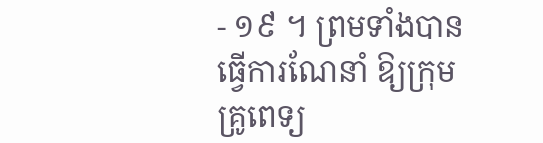- ១៩ ។ ព្រមទាំងបានធ្វើការណែនាំ ឱ្យក្រុមគ្រូពេទ្យ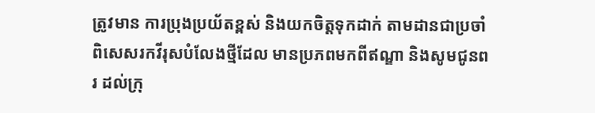ត្រូវមាន ការប្រុងប្រយ័តខ្ពស់ និងយកចិត្តទុកដាក់ តាមដានជាប្រចាំ ពិសេសរកវីរុសបំលែងថ្មីដែល មានប្រភពមកពីឥណ្ឌា និងសូមជូនពរ ដល់ក្រុ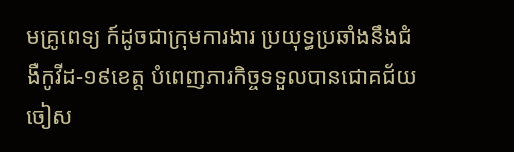មគ្រូពេទ្យ ក៍ដូចជាក្រុមការងារ ប្រយុទ្ធប្រឆាំងនឹងជំងឺកូវីដ-១៩ខេត្ត បំពេញភារកិច្ចទទួលបានជោគជ័យ ចៀស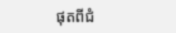ផុតពីជំ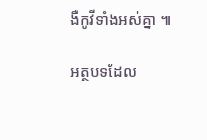ងឺកូវីទាំងអស់គ្នា ៕

អត្ថបទដែល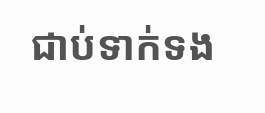ជាប់ទាក់ទង